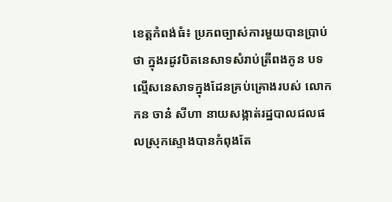ខេត្តកំពង់ធំ៖ ប្រភពច្បាស់ការមួយបានប្រាប់ថា ក្នុងរដូវបិតនេសាទសំរាប់ត្រីពងកូន បទល្មើសនេសាទក្នុងដែនគ្រប់គ្រោងរបស់ លោក កន ចាន៎ សីហា នាយសង្កាត់រដ្ឋបាលជលផលស្រុកស្ទោងបានកំពុងតែ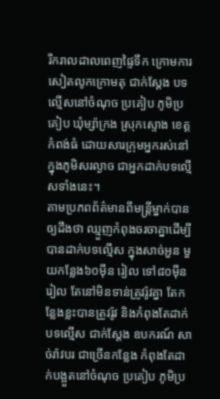រីករាលដាលពេញផ្ទៃទឹក ក្រោមការសៀតលូកក្រោមតុ ជាក់ស្ដែង បទល្មើសនៅចំណុច ប្រគៀប ភូមិប្រគៀប ឃុំម្ស៉ាក្រង ស្រុកស្ទោង ខេត្តកំពង់ធំ ដោយសារក្រុមអ្នករស់នៅក្នុងភូមិសរល្ងាច ជាអ្នកដាក់បទល្មើសទាំងនេះ។
តាមប្រភពព័ត៌មានពីមន្រ្ដីម្នាក់បានឲ្យដឹងថា ឈ្មួញកំពុងចរចាគ្នាដើម្បីបានដាក់បទល្មើស ក្នុងសាច់អួន មួយកន្លែង៦០ម៉ីន រៀល ទៅ៨០ម៉ីនរៀល តែនៅមិនទាន់ត្រូវរ៉ូវគ្នា តែកន្លែងខ្លះបានត្រូវរ៉ូវ និងកំពុងតែដាក់បទល្មើស ជាក់ស្ដែង ឧបករណ៍ សាច់រ៉ាវបរ ជាច្រើនកន្លែង កំពុងតែដាក់បង្អួតនៅចំណុច ប្រគៀប ភូមិប្រ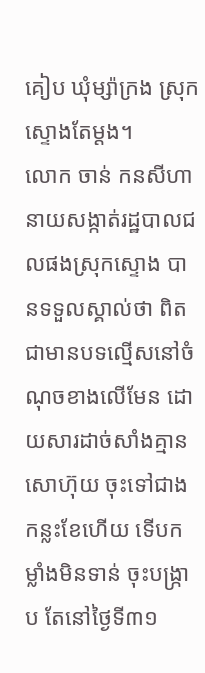គៀប ឃុំម្ស៉ាក្រង ស្រុកស្ទោងតែម្ដង។
លោក ចាន់ កនសីហា នាយសង្កាត់រដ្ឋបាលជលផងស្រុកស្ទោង បានទទួលស្គាល់ថា ពិតជាមានបទល្មើសនៅចំណុចខាងលើមែន ដោយសារដាច់សាំងគ្មាន សោហ៊ុយ ចុះទៅជាងកន្លះខែហើយ ទើបកម្លាំងមិនទាន់ ចុះបង្រ្កាប តែនៅថ្ងៃទី៣១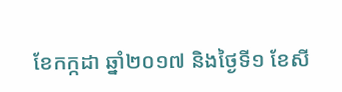ខែកក្កដា ឆ្នាំ២០១៧ និងថ្ងៃទី១ ខែសី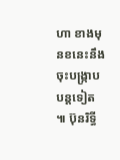ហា ខាងមុនខនេះនឹងចុះបង្រ្កាបបន្ដទៀត ៕ ប៊ុនរិទ្ធី